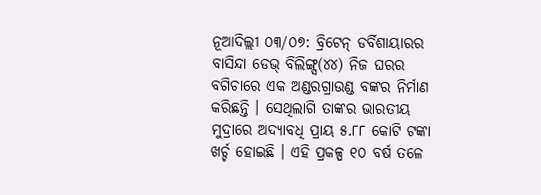ନୂଆଦିଲ୍ଲୀ ୦୩/୦୭: ବ୍ରିଟେନ୍ ଡର୍ବିଶାୟାରର ବାସିନ୍ଦା ଡେଭ୍ ବିଲିଙ୍ଗ୍ସ(୪୪) ନିଜ ଘରର ବଗିଚାରେ ଏକ ଅଣ୍ଡରଗ୍ରାଉଣ୍ଡ ବଙ୍କର ନିର୍ମାଣ କରିଛନ୍ତି । ସେଥିଲାଗି ତାଙ୍କର ଭାରତୀୟ ମୁଦ୍ରାରେ ଅଦ୍ୟାବଧି ପ୍ରାୟ ୫.୮୮ କୋଟି ଟଙ୍କା ଖର୍ଚ୍ଚ ହୋଇଛି । ଏହି ପ୍ରକଳ୍ପ ୧୦ ବର୍ଷ ତଳେ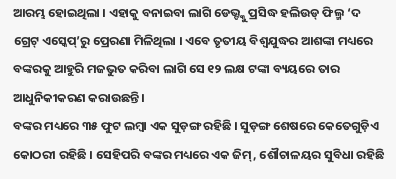ଆରମ୍ଭ ହୋଇଥିଲା । ଏହାକୁ ବନାଇବା ଲାଗି ଡେଭ୍ଙ୍କୁ ପ୍ରସିଦ୍ଧ ହଲିଉଡ୍ ଫିଲ୍ମ ‘ଦ ଗ୍ରେଟ୍ ଏସ୍କେପ୍’ରୁ ପ୍ରେରଣା ମିଳିଥିଲା । ଏବେ ତୃତୀୟ ବିଶ୍ୱଯୁଦ୍ଧର ଆଶଙ୍କା ମଧ୍ୟରେ ବଙ୍କରକୁ ଆହୁରି ମଜଭୁତ କରିବା ଲାଗି ସେ ୧୨ ଲକ୍ଷ ଟଙ୍କା ବ୍ୟୟରେ ତାର ଆଧୁନିକୀକରଣ କରାଉଛନ୍ତି ।
ବଙ୍କର ମଧ୍ୟରେ ୩୫ ଫୁଟ ଲମ୍ବା ଏକ ସୁଡ଼ଙ୍ଗ ରହିଛି । ସୁଡ଼ଙ୍ଗ ଶେଷରେ କେତେଗୁଡ଼ିଏ କୋଠରୀ ରହିଛି । ସେହିପରି ବଙ୍କର ମଧ୍ୟରେ ଏକ ଜିମ୍, ଶୌଚାଳୟର ସୁବିଧା ରହିଛି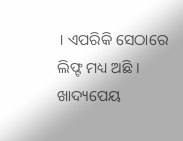। ଏପରିକି ସେଠାରେ ଲିଫ୍ଟ ମଧ୍ୟ ଅଛି । ଖାଦ୍ୟପେୟ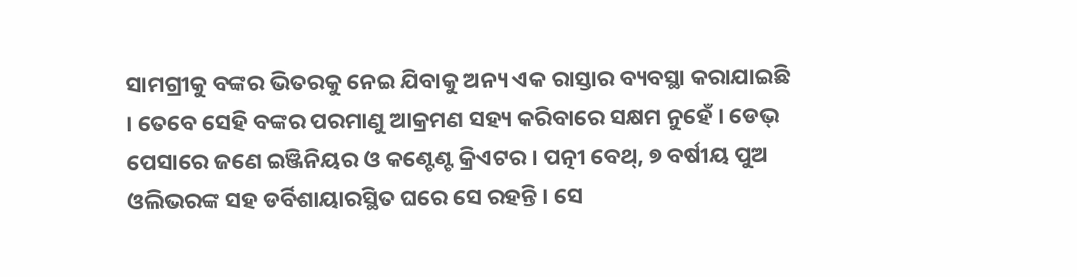ସାମଗ୍ରୀକୁ ବଙ୍କର ଭିତରକୁ ନେଇ ଯିବାକୁ ଅନ୍ୟ ଏକ ରାସ୍ତାର ବ୍ୟବସ୍ଥା କରାଯାଇଛି । ତେବେ ସେହି ବଙ୍କର ପରମାଣୁ ଆକ୍ରମଣ ସହ୍ୟ କରିବାରେ ସକ୍ଷମ ନୁହେଁ । ଡେଭ୍ ପେସାରେ ଜଣେ ଇଞ୍ଜିନିୟର ଓ କଣ୍ଟେଣ୍ଟ କ୍ରିଏଟର । ପତ୍ନୀ ବେଥ୍, ୭ ବର୍ଷୀୟ ପୁଅ ଓଲିଭରଙ୍କ ସହ ଡର୍ବିଶାୟାରସ୍ଥିତ ଘରେ ସେ ରହନ୍ତି । ସେ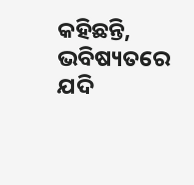କହିଛନ୍ତି, ଭବିଷ୍ୟତରେ ଯଦି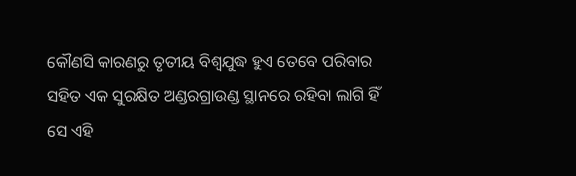କୌଣସି କାରଣରୁ ତୃତୀୟ ବିଶ୍ୱଯୁଦ୍ଧ ହୁଏ ତେବେ ପରିବାର ସହିତ ଏକ ସୁରକ୍ଷିତ ଅଣ୍ଡରଗ୍ରାଉଣ୍ଡ ସ୍ଥାନରେ ରହିବା ଲାଗି ହିଁ ସେ ଏହି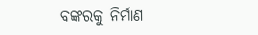ବଙ୍କରକୁ ନିର୍ମାଣ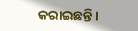କରାଇଛନ୍ତି ।